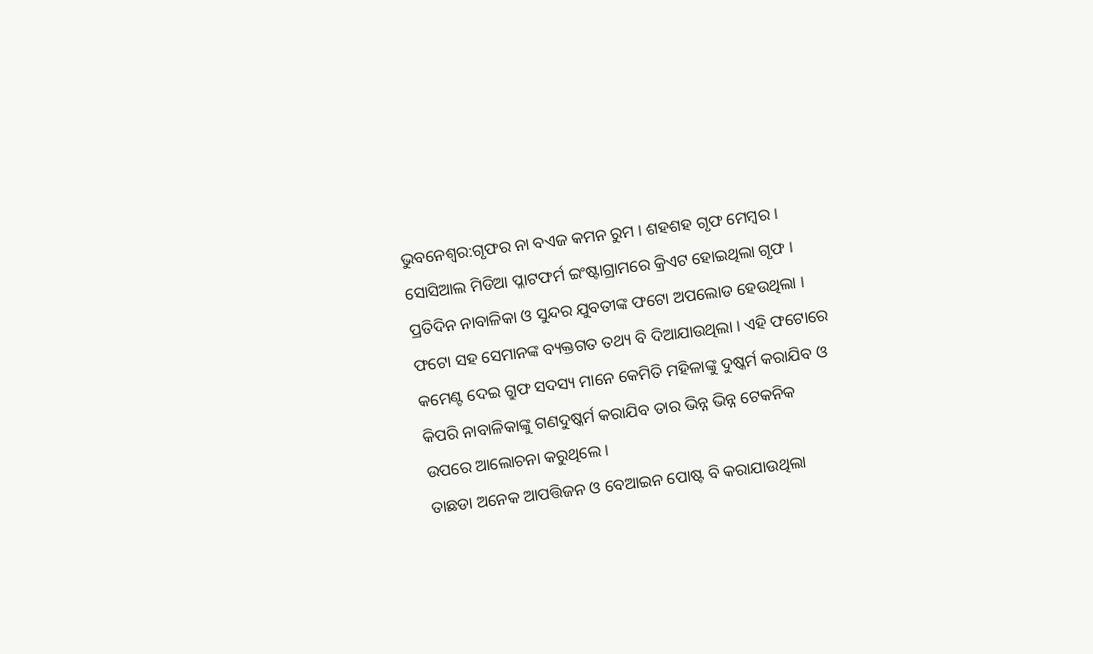ଭୁବନେଶ୍ୱର:ଗୃଫର ନା ବଏଜ କମନ ରୁମ । ଶହଶହ ଗୃଫ ମେମ୍ବର । ସୋସିଆଲ ମିଡିଆ ପ୍ଳାଟଫର୍ମ ଇଂଷ୍ଟାଗ୍ରାମରେ କ୍ରିଏଟ ହୋଇଥିଲା ଗୃଫ । ପ୍ରତିଦିନ ନାବାଳିକା ଓ ସୁନ୍ଦର ଯୁବତୀଙ୍କ ଫଟୋ ଅପଲୋଡ ହେଉଥିଲା । ଫଟୋ ସହ ସେମାନଙ୍କ ବ୍ୟକ୍ତଗତ ତଥ୍ୟ ବି ଦିଆଯାଉଥିଲା । ଏହି ଫଟୋରେ କମେଣ୍ଟ ଦେଇ ଗ୍ରୁଫ ସଦସ୍ୟ ମାନେ କେମିତି ମହିଳାଙ୍କୁ ଦୁଷ୍କର୍ମ କରାଯିବ ଓ କିପରି ନାବାଳିକାଙ୍କୁ ଗଣଦୁଷ୍କର୍ମ କରାଯିବ ତାର ଭିନ୍ନ ଭିନ୍ନ ଟେକନିକ ଉପରେ ଆଲୋଚନା କରୁଥିଲେ ।
ତାଛଡା ଅନେକ ଆପତ୍ତିଜନ ଓ ବେଆଇନ ପୋଷ୍ଟ ବି କରାଯାଉଥିଲା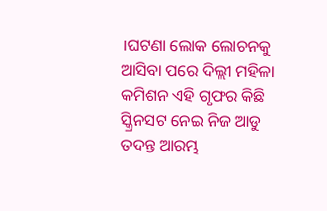।ଘଟଣା ଲୋକ ଲୋଚନକୁ ଆସିବା ପରେ ଦିଲ୍ଲୀ ମହିଳା କମିଶନ ଏହି ଗୃଫର କିଛି ସ୍କ୍ରିନସଟ ନେଇ ନିଜ ଆଡୁ ତଦନ୍ତ ଆରମ୍ଭ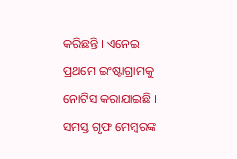କରିଛନ୍ତି । ଏନେଇ ପ୍ରଥମେ ଇଂଷ୍ଟାଗ୍ରାମକୁ ନୋଟିସ କରାଯାଇଛି । ସମସ୍ତ ଗୃଫ ମେମ୍ବରଙ୍କ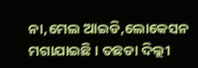ନା,ମେଲ ଆଇଡି,ଲୋକେସନ ମଗାଯାଇଛି । ତଛଡା ଦିଲ୍ଲୀ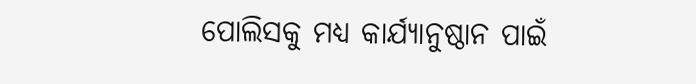ପୋଲିସକୁ ମଧ୍ୟ କାର୍ଯ୍ୟାନୁଷ୍ଠାନ ପାଇଁ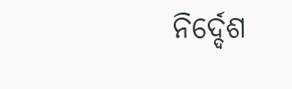ନିର୍ଦ୍ଦେଶ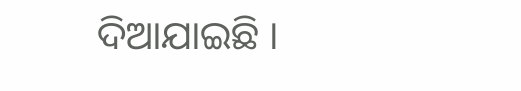ଦିଆଯାଇଛି ।